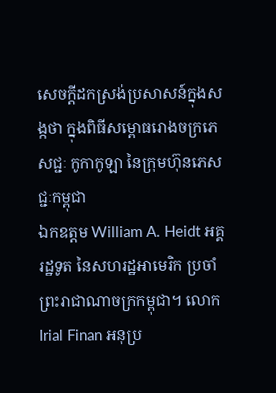សេចក្តីដកស្រង់ប្រសាសន៍ក្នុងសង្កថា ក្នុងពិធីសម្ពោធរោងចក្រភេសជ្ជៈ កូកាកូឡា នៃក្រុមហ៊ុនភេសជ្ជៈកម្ពុជា
ឯកឧត្តម William A. Heidt អគ្គរដ្ឋទូត នៃសហរដ្ឋអាមេរិក ប្រចាំព្រះរាជាណាចក្រកម្ពុជា។ លោក Irial Finan អនុប្រ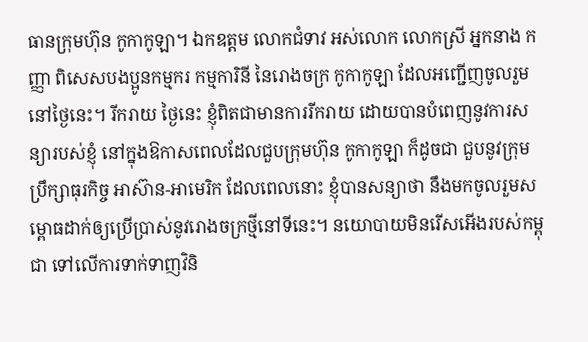ធានក្រុមហ៊ុន កូកាកូឡា។ ឯកឧត្តម លោកជំទាវ អស់លោក លោកស្រី អ្នកនាង កញ្ញា ពិសេសបងប្អូនកម្មករ កម្មការិនី នៃរោងចក្រ កូកាកូឡា ដែលអញ្ជើញចូលរួមនៅថ្ងៃនេះ។ រីករាយ ថ្ងៃនេះ ខ្ញុំពិតជាមានការរីករាយ ដោយបានបំពេញនូវការសន្យារបស់ខ្ញុំ នៅក្នុងឱកាសពេលដែលជួបក្រុមហ៊ុន កូកាកូឡា ក៏ដូចជា ជួបនូវក្រុមប្រឹក្សាធុរកិច្ច អាស៊ាន-អាមេរិក ដែលពេលនោះ ខ្ញុំបានសន្យាថា នឹងមកចូលរួមសម្ពោធដាក់ឲ្យប្រើប្រាស់នូវរោងចក្រថ្មីនៅទីនេះ។ នយោបាយមិនរើសអើងរបស់កម្ពុជា ទៅលើការទាក់ទាញវិនិ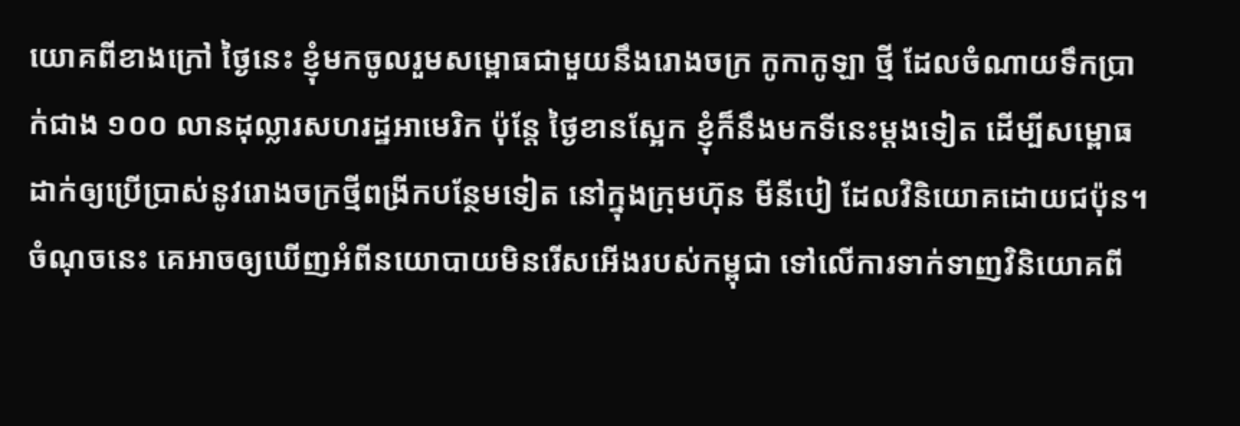យោគពីខាងក្រៅ ថ្ងៃនេះ ខ្ញុំមកចូលរួមសម្ពោធជាមួយនឹងរោងចក្រ កូកាកូឡា ថ្មី ដែលចំណាយទឹកប្រាក់ជាង ១០០ លានដុល្លារសហរដ្ឋអាមេរិក ប៉ុន្តែ ថ្ងៃខានស្អែក ខ្ញុំក៏នឹងមកទីនេះម្ដងទៀត ដើម្បីសម្ពោធដាក់ឲ្យប្រើប្រាស់នូវរោងចក្រថ្មីពង្រីកបន្ថែមទៀត នៅក្នុងក្រុមហ៊ុន មីនីបៀ ដែលវិនិយោគដោយជប៉ុន។ ចំណុចនេះ គេអាចឲ្យឃើញអំពីនយោបាយមិនរើសអើងរបស់កម្ពុជា ទៅលើការទាក់ទាញវិនិយោគពី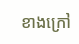ខាងក្រៅ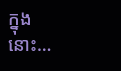ក្នុងនោះ…